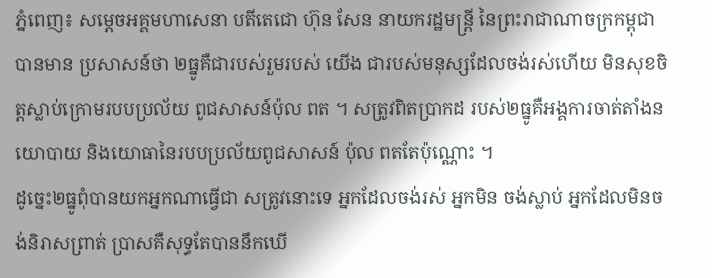ភ្នំពេញ៖ សម្ដេចអគ្គមហាសេនា បតីតេជោ ហ៊ុន សែន នាយករដ្ឋមន្ដ្រី នៃព្រះរាជាណាចក្រកម្ពុជាបានមាន ប្រសាសន៍ថា ២ធ្នូគឺជារបស់រួមរបស់ យើង ជារបស់មនុស្សដែលចង់រស់ហើយ មិនសុខចិត្ដស្លាប់ក្រោមរបបប្រល័យ ពូជសាសន៍ប៉ុល ពត ។ សត្រូវពិតប្រាកដ របស់២ធ្នូគឺអង្គការចាត់តាំងនយោបាយ និងយោធានៃរបបប្រល័យពូជសាសន៍ ប៉ុល ពតតែប៉ុណ្ណោះ ។
ដូច្នេះ២ធ្នូពុំបានយកអ្នកណាធ្វើជា សត្រូវនោះទេ អ្នកដែលចង់រស់ អ្នកមិន ចង់ស្លាប់ អ្នកដែលមិនចង់និរាសព្រាត់ ប្រាសគឺសុទ្ធតែបាននឹកឃើ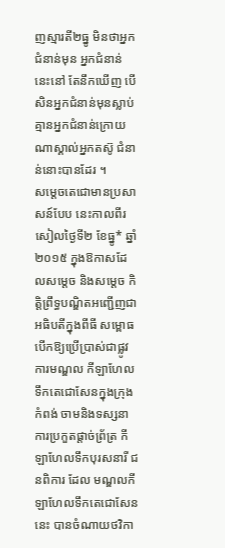ញស្មារតី២ធ្នូ មិនថាអ្នកជំនាន់មុន អ្នកជំនាន់នេះនៅ តែនឹកឃើញ បើសិនអ្នកជំនាន់មុនស្លាប់ គ្មានអ្នកជំនាន់ក្រោយណាស្គាល់អ្នកតស៊ូ ជំនាន់នោះបានដែរ ។
សម្ដេចតេជោមានប្រសាសន៍បែប នេះកាលពីរសៀលថ្ងៃទី២ ខែធ្នូ* ឆ្នាំ២០១៥ ក្នុងឱកាសដែលសម្ដេច និងសម្ដេច កិត្ដិព្រឹទ្ធបណ្ឌិតអញ្ជើញជាអធិបតីក្នុងពីធី សម្ពោធបើកឱ្យប្រើប្រាស់ជាផ្លូវការមណ្ឌល កីឡាហែលទឹកតេជោសែនក្នុងក្រុងកំពង់ ចាមនិងទស្សនាការប្រកួតផ្ដាច់ព្រ័ត្រ កីឡាហែលទឹកបុរសនារី ជនពិការ ដែល មណ្ឌលកីឡាហែលទឹកតេជោសែននេះ បានចំណាយថវិកា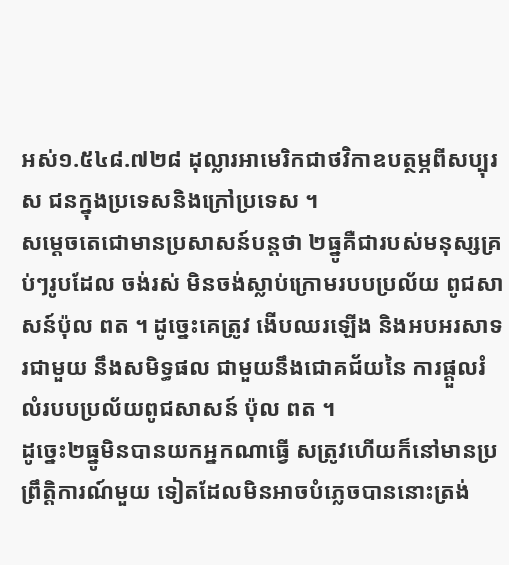អស់១.៥៤៨.៧២៨ ដុល្លារអាមេរិកជាថវិកាឧបត្ថម្ភពីសប្បុរស ជនក្នុងប្រទេសនិងក្រៅប្រទេស ។
សម្ដេចតេជោមានប្រសាសន៍បន្ដថា ២ធ្នូគឺជារបស់មនុស្សគ្រប់ៗរូបដែល ចង់រស់ មិនចង់ស្លាប់ក្រោមរបបប្រល័យ ពូជសាសន៍ប៉ុល ពត ។ ដូច្នេះគេត្រូវ ងើបឈរឡើង និងអបអរសាទរជាមួយ នឹងសមិទ្ធផល ជាមួយនឹងជោគជ័យនៃ ការផ្ដួលរំលំរបបប្រល័យពូជសាសន៍ ប៉ុល ពត ។
ដូច្នេះ២ធ្នូមិនបានយកអ្នកណាធ្វើ សត្រូវហើយក៏នៅមានប្រព្រឹត្ដិការណ៍មួយ ទៀតដែលមិនអាចបំភ្លេចបាននោះត្រង់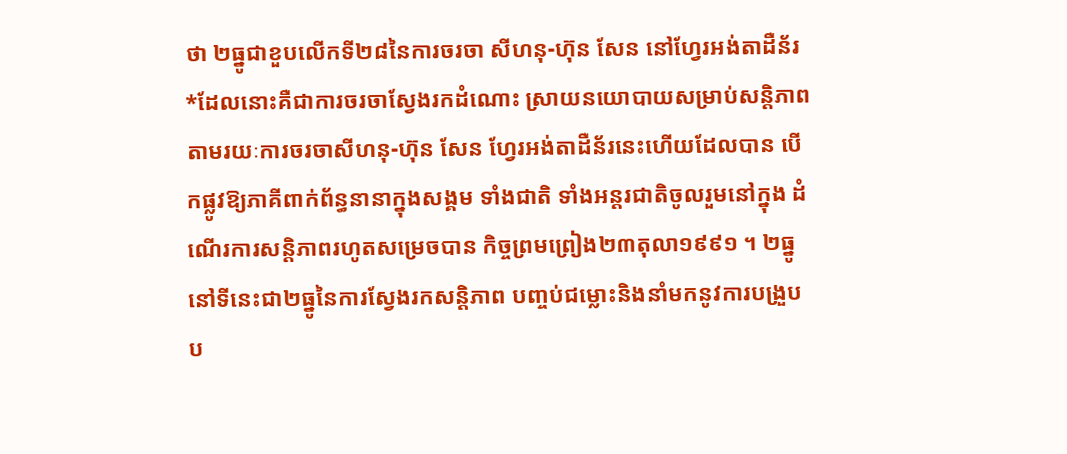ថា ២ធ្នូជាខួបលើកទី២៨នៃការចរចា សីហនុ-ហ៊ុន សែន នៅហ្វែរអង់តាដឺន័រ *ដែលនោះគឺជាការចរចាស្វែងរកដំណោះ ស្រាយនយោបាយសម្រាប់សន្ដិភាព តាមរយៈការចរចាសីហនុ-ហ៊ុន សែន ហ្វែរអង់តាដឺន័រនេះហើយដែលបាន បើកផ្លូវឱ្យភាគីពាក់ព័ន្ធនានាក្នុងសង្គម ទាំងជាតិ ទាំងអន្ដរជាតិចូលរួមនៅក្នុង ដំណើរការសន្ដិភាពរហូតសម្រេចបាន កិច្ចព្រមព្រៀង២៣តុលា១៩៩១ ។ ២ធ្នូ នៅទីនេះជា២ធ្នូនៃការស្វែងរកសន្ដិភាព បញ្ចប់ជម្លោះនិងនាំមកនូវការបង្រួប ប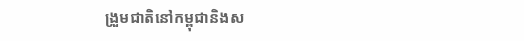ង្រួមជាតិនៅកម្ពុជានិងស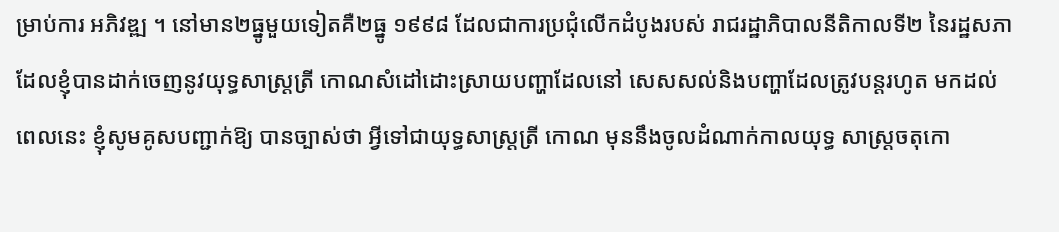ម្រាប់ការ អភិវឌ្ឍ ។ នៅមាន២ធ្នូមួយទៀតគឺ២ធ្នូ ១៩៩៨ ដែលជាការប្រជុំលើកដំបូងរបស់ រាជរដ្ឋាភិបាលនីតិកាលទី២ នៃរដ្ឋសភា ដែលខ្ញុំបានដាក់ចេញនូវយុទ្ធសាស្ដ្រត្រី កោណសំដៅដោះស្រាយបញ្ហាដែលនៅ សេសសល់និងបញ្ហាដែលត្រូវបន្ដរហូត មកដល់ពេលនេះ ខ្ញុំសូមគូសបញ្ជាក់ឱ្យ បានច្បាស់ថា អ្វីទៅជាយុទ្ធសាស្ដ្រត្រី កោណ មុននឹងចូលដំណាក់កាលយុទ្ធ សាស្ដ្រចតុកោ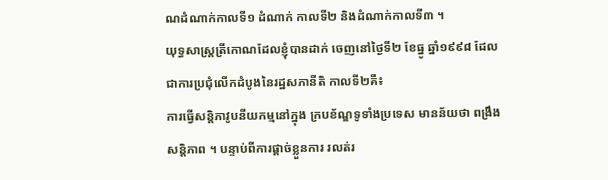ណដំណាក់កាលទី១ ដំណាក់ កាលទី២ និងដំណាក់កាលទី៣ ។
យុទ្ធសាស្ដ្រត្រីកោណដែលខ្ញុំបានដាក់ ចេញនៅថ្ងៃទី២ ខែធ្នូ ឆ្នាំ១៩៩៨ ដែល ជាការប្រជុំលើកដំបូងនៃរដ្ឋសភានីតិ កាលទី២គឺ៖
ការធ្វើសន្ដិភាវូបនីយកម្មនៅក្នុង ក្របខ័ណ្ឌទូទាំងប្រទេស មានន័យថា ពង្រឹង សន្ដិភាព ។ បន្ទាប់ពីការផ្ដាច់ខ្លួនការ រលត់រ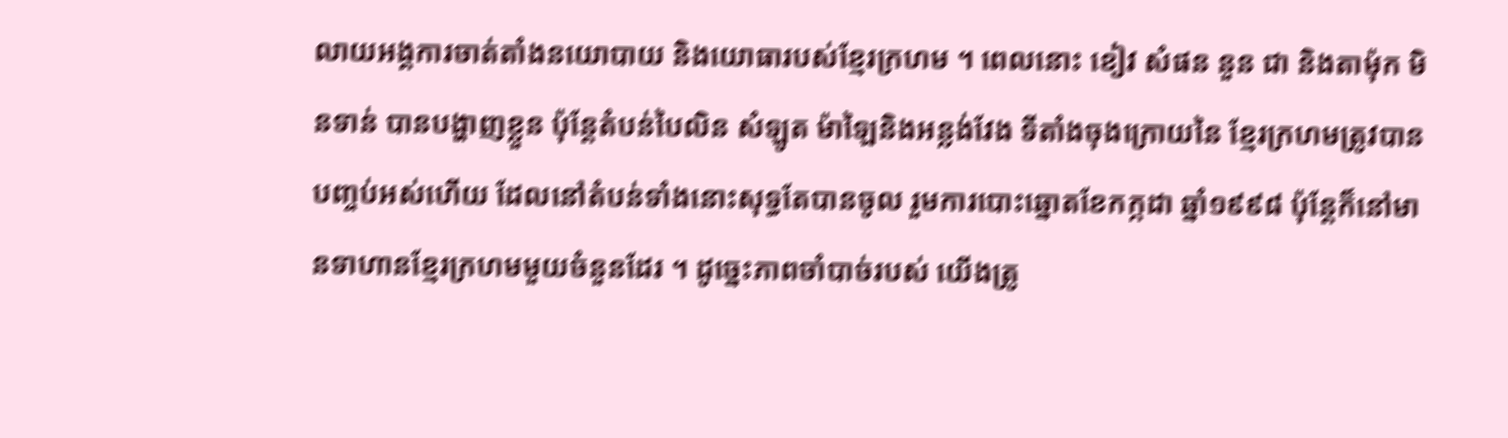លាយអង្គការចាត់តាំងនយោបាយ និងយោធារបស់ខ្មែរក្រហម ។ ពេលនោះ ខៀវ សំផន នួន ជា និងតាម៉ុក មិនទាន់ បានបង្ហាញខ្លួន ប៉ុន្ដែតំបន់បៃលិន សំឡូត ម៉ាឡៃនិងអន្លង់វែង ទីតាំងចុងក្រោយនៃ ខ្មែរក្រហមត្រូវបានបញ្ចប់អស់ហើយ ដែលនៅតំបន់ទាំងនោះសុទ្ធតែបានចូល រួមការបោះឆ្នោតខែកក្កដា ឆ្នាំ១៩៩៨ ប៉ុន្ដែក៏នៅមានទាហានខ្មែរក្រហមមួយចំនួនដែរ ។ ដូច្នេះភាពចាំបាច់របស់ យើងត្រូ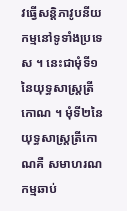វធ្វើសន្ដិភាវូបនីយកម្មនៅទូទាំងប្រទេស ។ នេះជាមុំទី១នៃយុទ្ធសាស្ដ្រត្រី កោណ ។ មុំទី២នៃយុទ្ធសាស្ដ្រត្រីកោណគឺ សមាហរណកម្មឆាប់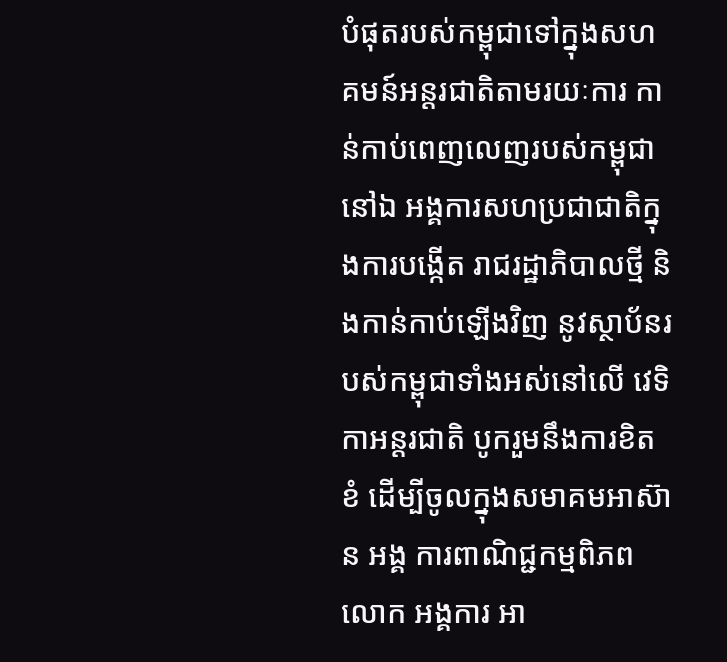បំផុតរបស់កម្ពុជាទៅក្នុងសហគមន៍អន្ដរជាតិតាមរយៈការ កាន់កាប់ពេញលេញរបស់កម្ពុជានៅឯ អង្គការសហប្រជាជាតិក្នុងការបង្កើត រាជរដ្ឋាភិបាលថ្មី និងកាន់កាប់ឡើងវិញ នូវស្ថាប័នរបស់កម្ពុជាទាំងអស់នៅលើ វេទិកាអន្ដរជាតិ បូករួមនឹងការខិតខំ ដើម្បីចូលក្នុងសមាគមអាស៊ាន អង្គ ការពាណិជ្ជកម្មពិភពលោក អង្គការ អា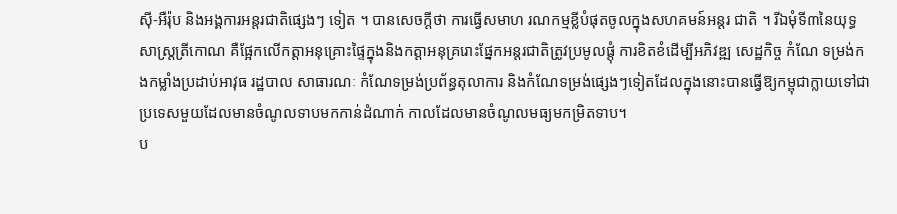ស៊ី-អឺរ៉ុប និងអង្គការអន្ដរជាតិផ្សេងៗ ទៀត ។ បានសេចក្ដីថា ការធ្វើសមាហ រណកម្មខ្លីបំផុតចូលក្នុងសហគមន៍អន្ដរ ជាតិ ។ រីឯមុំទី៣នៃយុទ្ធសាស្ដ្រត្រីកោណ គឺផ្អែកលើកត្ដាអនុគ្រោះផ្ទៃក្នុងនិងកត្ដាអនុគ្ររោះផ្នែកអន្ដរជាតិត្រូវប្រមូលផ្ដុំ ការខិតខំដើម្បីអភិវឌ្ឍ សេដ្ឋកិច្ច កំណែ ទម្រង់កងកម្លាំងប្រដាប់អាវុធ រដ្ឋបាល សាធារណៈ កំណែទម្រង់ប្រព័ន្ធតុលាការ និងកំណែទម្រង់ផ្សេងៗទៀតដែលក្នុងនោះបានធ្វើឱ្យកម្ពុជាក្លាយទៅជាប្រទេសមួយដែលមានចំណូលទាបមកកាន់ដំណាក់ កាលដែលមានចំណូលមធ្យមកម្រិតទាប។
ប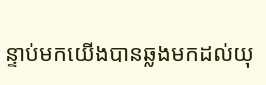ន្ទាប់មកយើងបានឆ្លងមកដល់យុ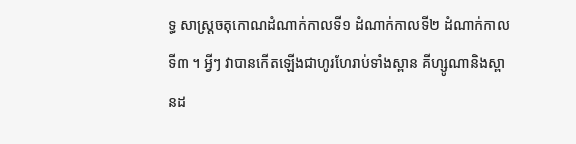ទ្ធ សាស្ដ្រចតុកោណដំណាក់កាលទី១ ដំណាក់កាលទី២ ដំណាក់កាលទី៣ ។ អ្វីៗ វាបានកើតឡើងជាហូរហែរាប់ទាំងស្ពាន គីហ្សូណានិងស្ពានដ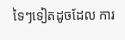ទៃៗទៀតដូចដែល ការ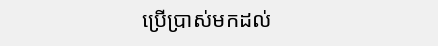ប្រើប្រាស់មកដល់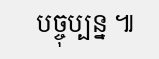បច្ចុប្បន្ន ៕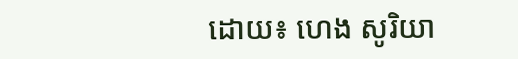ដោយ៖ ហេង សូរិយា